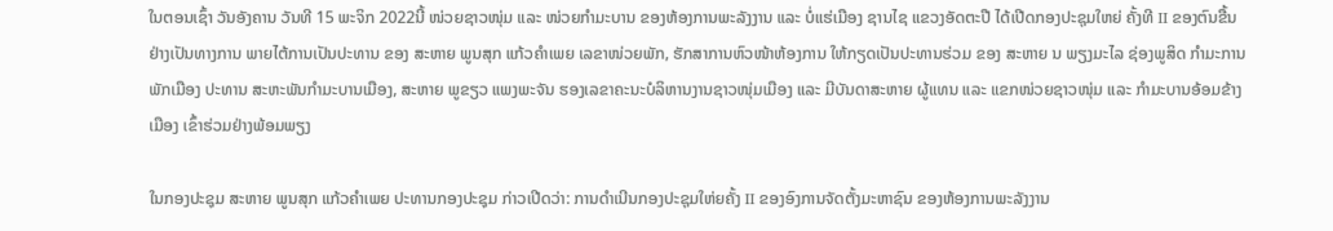ໃນຕອນເຊົ້າ ວັນອັງຄານ ວັນທີ 15 ພະຈິກ 2022ນີ້ ໜ່ວຍຊາວໜຸ່ມ ແລະ ໜ່ວຍກໍາມະບານ ຂອງຫ້ອງການພະລັງງານ ແລະ ບໍ່ແຮ່ເມືອງ ຊານໄຊ ແຂວງອັດຕະປື ໄດ້ເປີດກອງປະຊຸມໃຫຍ່ ຄັ້ງທີ II ຂອງຕົນຂື້ນ ຢ່າງເປັນທາງການ ພາຍໄຕ້ການເປັນປະທານ ຂອງ ສະຫາຍ ພູນສຸກ ແກ້ວຄໍາເພຍ ເລຂາໜ່ວຍພັກ, ຮັກສາການຫົວໜ້າຫ້ອງການ ໃຫ້ກຽດເປັນປະທານຮ່ວມ ຂອງ ສະຫາຍ ນ ພຽງມະໄລ ຊ່ອງພູສິດ ກໍາມະການພັກເມືອງ ປະທານ ສະຫະພັນກໍາມະບານເມືອງ, ສະຫາຍ ພູຂຽວ ແພງພະຈັນ ຮອງເລຂາຄະນະບໍລິຫານງານຊາວໜຸ່ມເມືອງ ແລະ ມີບັນດາສະຫາຍ ຜູ້ແທນ ແລະ ແຂກໜ່ວຍຊາວໜຸ່ມ ແລະ ກໍາມະບານອ້ອມຂ້າງເມືອງ ເຂົ້າຮ່ວມຢ່າງພ້ອມພຽງ

ໃນກອງປະຊຸມ ສະຫາຍ ພູນສຸກ ແກ້ວຄໍາເພຍ ປະທານກອງປະຊຸມ ກ່າວເປີດວ່າ: ການດໍາເນີນກອງປະຊຸມໃຫ່ຍຄັ້ງ II ຂອງອົງການຈັດຕັ້ງມະຫາຊົນ ຂອງຫ້ອງການພະລັງງານ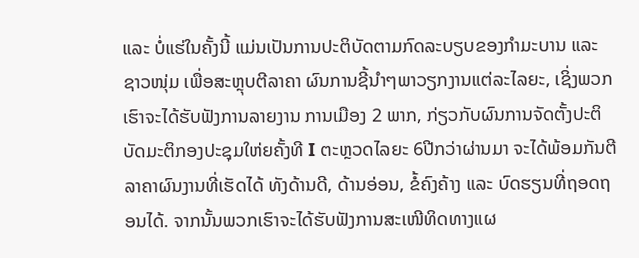ແລະ ບໍ່ແຮ່ໃນຄັ້ງນີ້ ແມ່ນເປັນການປະຕິບັດຕາມກົດລະບຽບຂອງກໍາມະບານ ແລະ ຊາວໜຸ່ມ ເພື່ອສະຫຼຸບຕີລາຄາ ຜົນການຊີ້ນໍາໆພາວຽກງານແຕ່ລະໄລຍະ, ເຊິ່ງພວກເຮົາຈະໄດ້ຮັບຟັງການລາຍງານ ການເມືອງ 2 ພາກ, ກ່ຽວກັບຜົນການຈັດຕັ້ງປະຕິບັດມະຕິກອງປະຊຸມໃຫ່ຍຄັ້ງທີ I ຕະຫຼວດໄລຍະ 6ປີກວ່າຜ່ານມາ ຈະໄດ້ພ້ອມກັນຕີລາຄາຜົນງານທີ່ເຮັດໄດ້ ທັງດ້ານດີ, ດ້ານອ່ອນ, ຂໍ້ຄົງຄ້າງ ແລະ ບົດຮຽນທີ່ຖອດຖອນໄດ້. ຈາກນັ້ນພວກເຮົາຈະໄດ້ຮັບຟັງການສະເໜີທິດທາງແຜ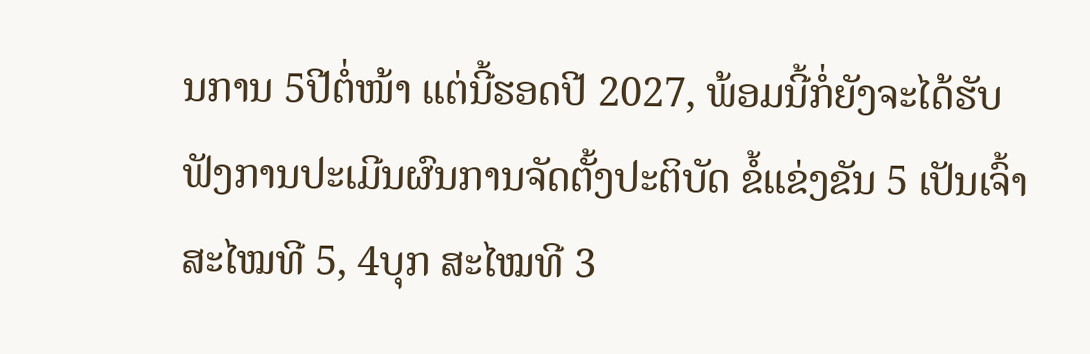ນການ 5ປີຕໍ່ໜ້າ ແຕ່ນີ້ຮອດປີ 2027, ພ້ອມນີ້ກໍ່ຍັງຈະໄດ້ຮັບຟັງການປະເມີນຜົນການຈັດຕັ້ງປະຕິບັດ ຂໍ້ແຂ່ງຂັນ 5 ເປັນເຈົ້າ ສະໄໝທີ 5, 4ບຸກ ສະໄໝທີ 3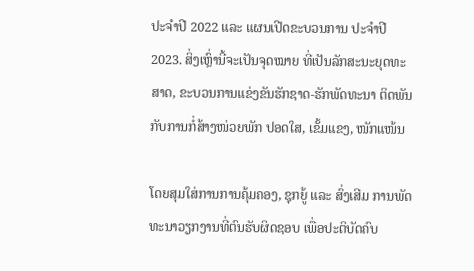ປະຈໍາປີ 2022 ແລະ ແຜນເປີດຂະບວນການ ປະຈໍາປີ 2023. ສິ່ງເຫຼົ່ານີ້ຈະເປັນຈຸດໝາຍ ທີ່ເປັນລັກສະນະຍຸດທະສາດ, ຂະບວນການແຂ່ງຂັນຮັກຊາດ-ຮັກພັດທະນາ ຕິດພັນກັບການກໍ່ສ້າງໜ່ວຍພັກ ປອດໃສ, ເຂັ້ມແຂງ, ໜັກແໜ້ນ

ໂດຍສຸມໃສ່ການການຄຸ້ມຄອງ, ຊຸກຍູ້ ແລະ ສົ່ງເສີມ ການພັດທະນາວຽກງານທີ່ຕົນຮັບຜິດຊອບ ເພື່ອປະຕິບັດຄົບ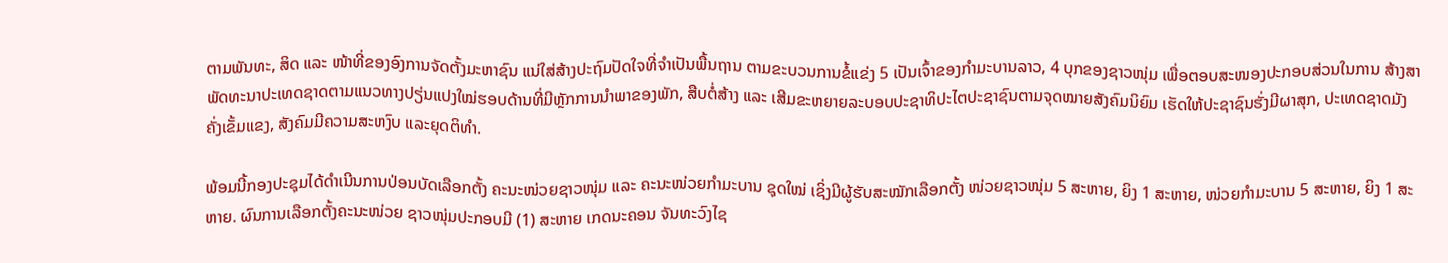ຕາມພັນທະ, ສິດ ແລະ ໜ້າທີ່ຂອງອົງການຈັດຕັ້ງມະຫາຊົນ ແນ່ໃສ່ສ້າງປະຖົມປັດໃຈທີ່ຈຳເປັນພື້ນຖານ ຕາມຂະບວນການຂໍ້ແຂ່ງ 5 ເປັນເຈົ້າຂອງກໍາມະບານລາວ, 4 ບຸກຂອງຊາວໜຸ່ມ ເພື່ອຕອບສະໜອງປະກອບສ່ວນໃນການ ສ້າງສາພັດທະນາປະເທດຊາດຕາມແນວທາງປຽ່ນແປງໃໝ່ຮອບດ້ານທີ່ມີຫຼັກການນຳພາຂອງພັກ, ສືບຕໍ່ສ້າງ ແລະ ເສີມຂະຫຍາຍລະບອບປະຊາທິປະໄຕປະຊາຊົນຕາມຈຸດໝາຍສັງຄົມນິຍົມ ເຮັດໃຫ້ປະຊາຊົນຮັ່ງມີຜາສຸກ, ປະເທດຊາດມັງຄັ່ງເຂັ້ມແຂງ, ສັງຄົມມີຄວາມສະຫງົບ ແລະຍຸດຕິທຳ.

ພ້ອມນີ້ກອງປະຊຸມໄດ້ດໍາເນີນການປ່ອນບັດເລືອກຕັ້ງ ຄະນະໜ່ວຍຊາວໜຸ່ມ ແລະ ຄະນະໜ່ວຍກໍາມະບານ ຊຸດໃໝ່ ເຊິ່ງມີຜູ້ຮັບສະໝັກເລືອກຕັ້ງ ໜ່ວຍຊາວໜຸ່ມ 5 ສະຫາຍ, ຍິງ 1 ສະຫາຍ, ໜ່ວຍກໍາມະບານ 5 ສະຫາຍ, ຍິງ 1 ສະຫາຍ. ຜົນການເລືອກຕັ້ງຄະນະໜ່ວຍ ຊາວໜຸ່ມປະກອບມີ (1) ສະຫາຍ ເກດນະຄອນ ຈັນທະວົງໄຊ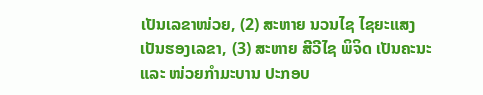ເປັນເລຂາໜ່ວຍ, (2) ສະຫາຍ ນວນໄຊ ໄຊຍະແສງ ເປັນຮອງເລຂາ, (3) ສະຫາຍ ສີວີໄຊ ພິຈິດ ເປັນຄະນະ ແລະ ໜ່ວຍກໍາມະບານ ປະກອບ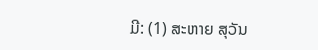ມີ: (1) ສະຫາຍ ສຸວັນ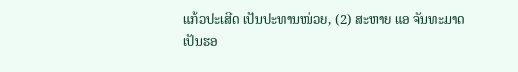ແກ້ວປະເສີດ ເປັນປະທານໜ່ວຍ, (2) ສະຫາຍ ແອ ຈັນທະມາດ ເປັນຮອ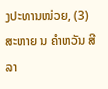ງປະທານໜ່ວຍ, (3) ສະຫາຍ ນ ຄໍາຫວັນ ສີລາ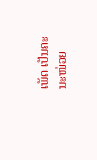ເພັດ ເປັນຄະນະໜ່ວຍ